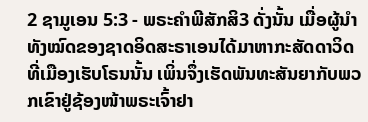2 ຊາມູເອນ 5:3 - ພຣະຄຳພີສັກສິ3 ດັ່ງນັ້ນ ເມື່ອຜູ້ນຳທັງໝົດຂອງຊາດອິດສະຣາເອນໄດ້ມາຫາກະສັດດາວິດທີ່ເມືອງເຮັບໂຣນນັ້ນ ເພິ່ນຈຶ່ງເຮັດພັນທະສັນຍາກັບພວກເຂົາຢູ່ຊ້ອງໜ້າພຣະເຈົ້າຢາ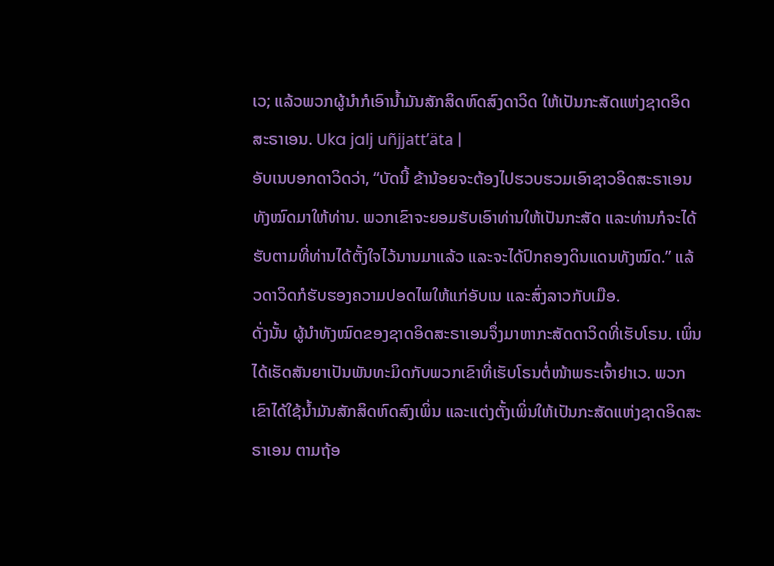ເວ; ແລ້ວພວກຜູ້ນຳກໍເອົານໍ້າມັນສັກສິດຫົດສົງດາວິດ ໃຫ້ເປັນກະສັດແຫ່ງຊາດອິດສະຣາເອນ. Uka jalj uñjjattʼäta |
ອັບເນບອກດາວິດວ່າ, “ບັດນີ້ ຂ້ານ້ອຍຈະຕ້ອງໄປຮວບຮວມເອົາຊາວອິດສະຣາເອນທັງໝົດມາໃຫ້ທ່ານ. ພວກເຂົາຈະຍອມຮັບເອົາທ່ານໃຫ້ເປັນກະສັດ ແລະທ່ານກໍຈະໄດ້ຮັບຕາມທີ່ທ່ານໄດ້ຕັ້ງໃຈໄວ້ນານມາແລ້ວ ແລະຈະໄດ້ປົກຄອງດິນແດນທັງໝົດ.” ແລ້ວດາວິດກໍຮັບຮອງຄວາມປອດໄພໃຫ້ແກ່ອັບເນ ແລະສົ່ງລາວກັບເມືອ.
ດັ່ງນັ້ນ ຜູ້ນຳທັງໝົດຂອງຊາດອິດສະຣາເອນຈຶ່ງມາຫາກະສັດດາວິດທີ່ເຮັບໂຣນ. ເພິ່ນໄດ້ເຮັດສັນຍາເປັນພັນທະມິດກັບພວກເຂົາທີ່ເຮັບໂຣນຕໍ່ໜ້າພຣະເຈົ້າຢາເວ. ພວກເຂົາໄດ້ໃຊ້ນໍ້າມັນສັກສິດຫົດສົງເພິ່ນ ແລະແຕ່ງຕັ້ງເພິ່ນໃຫ້ເປັນກະສັດແຫ່ງຊາດອິດສະຣາເອນ ຕາມຖ້ອ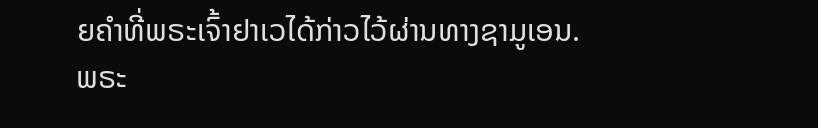ຍຄຳທີ່ພຣະເຈົ້າຢາເວໄດ້ກ່າວໄວ້ຜ່ານທາງຊາມູເອນ.
ພຣະ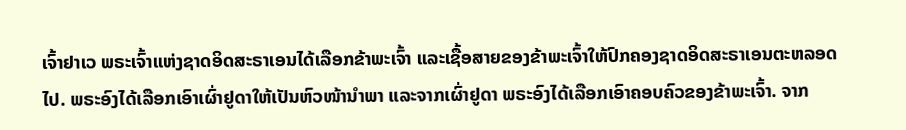ເຈົ້າຢາເວ ພຣະເຈົ້າແຫ່ງຊາດອິດສະຣາເອນໄດ້ເລືອກຂ້າພະເຈົ້າ ແລະເຊື້ອສາຍຂອງຂ້າພະເຈົ້າໃຫ້ປົກຄອງຊາດອິດສະຣາເອນຕະຫລອດໄປ. ພຣະອົງໄດ້ເລືອກເອົາເຜົ່າຢູດາໃຫ້ເປັນຫົວໜ້ານຳພາ ແລະຈາກເຜົ່າຢູດາ ພຣະອົງໄດ້ເລືອກເອົາຄອບຄົວຂອງຂ້າພະເຈົ້າ. ຈາກ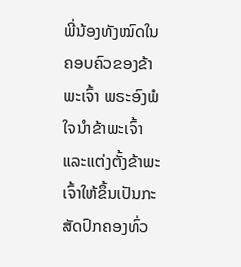ພີ່ນ້ອງທັງໝົດໃນຄອບຄົວຂອງຂ້າພະເຈົ້າ ພຣະອົງພໍໃຈນຳຂ້າພະເຈົ້າ ແລະແຕ່ງຕັ້ງຂ້າພະເຈົ້າໃຫ້ຂຶ້ນເປັນກະສັດປົກຄອງທົ່ວ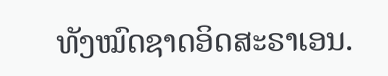ທັງໝົດຊາດອິດສະຣາເອນ.